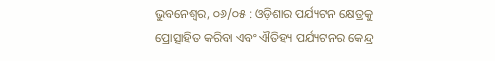ଭୁବନେଶ୍ୱର, ୦୬/୦୫ : ଓଡ଼ିଶାର ପର୍ଯ୍ୟଟନ କ୍ଷେତ୍ରକୁ ପ୍ରୋତ୍ସାହିତ କରିବା ଏବଂ ଐତିହ୍ୟ ପର୍ଯ୍ୟଟନର କେନ୍ଦ୍ର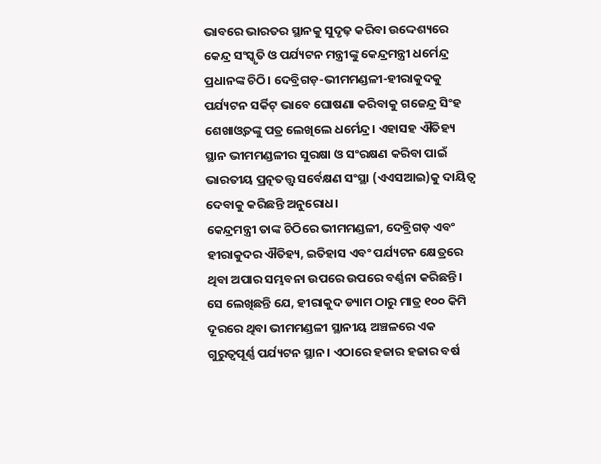ଭାବରେ ଭାରତର ସ୍ଥାନକୁ ସୁଦୃଢ଼ କରିବା ଉଦ୍ଦେଶ୍ୟରେ କେନ୍ଦ୍ର ସଂସ୍କୃତି ଓ ପର୍ଯ୍ୟଟନ ମନ୍ତ୍ରୀଙ୍କୁ କେନ୍ଦ୍ରମନ୍ତ୍ରୀ ଧର୍ମେନ୍ଦ୍ର ପ୍ରଧାନଙ୍କ ଚିଠି। ଦେବ୍ରିଗଡ଼-ଭୀମମଣ୍ଡଳୀ-ହୀରାକୁଦକୁ ପର୍ଯ୍ୟଟନ ସର୍କିଟ୍ ଭାବେ ଘୋଷଣା କରିବାକୁ ଗଜେନ୍ଦ୍ର ସିଂହ ଶେଖାଓ୍ୱତଙ୍କୁ ପତ୍ର ଲେଖିଲେ ଧର୍ମେନ୍ଦ୍ର। ଏହାସହ ଐତିହ୍ୟ ସ୍ଥାନ ଭୀମମଣ୍ଡଳୀର ସୁରକ୍ଷା ଓ ସଂରକ୍ଷଣ କରିବା ପାଇଁ ଭାରତୀୟ ପ୍ରତ୍ନତତ୍ତ୍ୱ ସର୍ବେକ୍ଷଣ ସଂସ୍ଥା (ଏଏସଆଇ)କୁ ଦାୟିତ୍ୱ ଦେବାକୁ କରିଛନ୍ତି ଅନୁରୋଧ।
କେନ୍ଦ୍ରମନ୍ତ୍ରୀ ତାଙ୍କ ଚିଠିରେ ଭୀମମଣ୍ଡଳୀ, ଦେବ୍ରିଗଡ଼ ଏବଂ ହୀରାକୁଦର ଐତିହ୍ୟ, ଇତିହାସ ଏବଂ ପର୍ଯ୍ୟଟନ କ୍ଷେତ୍ରରେ ଥିବା ଅପାର ସମ୍ଭବନା ଉପରେ ଉପରେ ବର୍ଣ୍ଣନା କରିଛନ୍ତି। ସେ ଲେଖିଛନ୍ତି ଯେ, ହୀରାକୁଦ ଡ୍ୟାମ ଠାରୁ ମାତ୍ର ୧୦୦ କିମି ଦୂରରେ ଥିବା ଭୀମମଣ୍ଡଳୀ ସ୍ଥାନୀୟ ଅଞ୍ଚଳରେ ଏକ ଗୁରୁତ୍ୱପୂର୍ଣ୍ଣ ପର୍ଯ୍ୟଟନ ସ୍ଥାନ। ଏଠାରେ ହଜାର ହଜାର ବର୍ଷ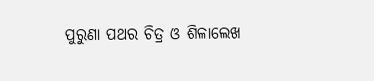ପୁରୁଣା ପଥର ଚିତ୍ର ଓ ଶିଳାଲେଖ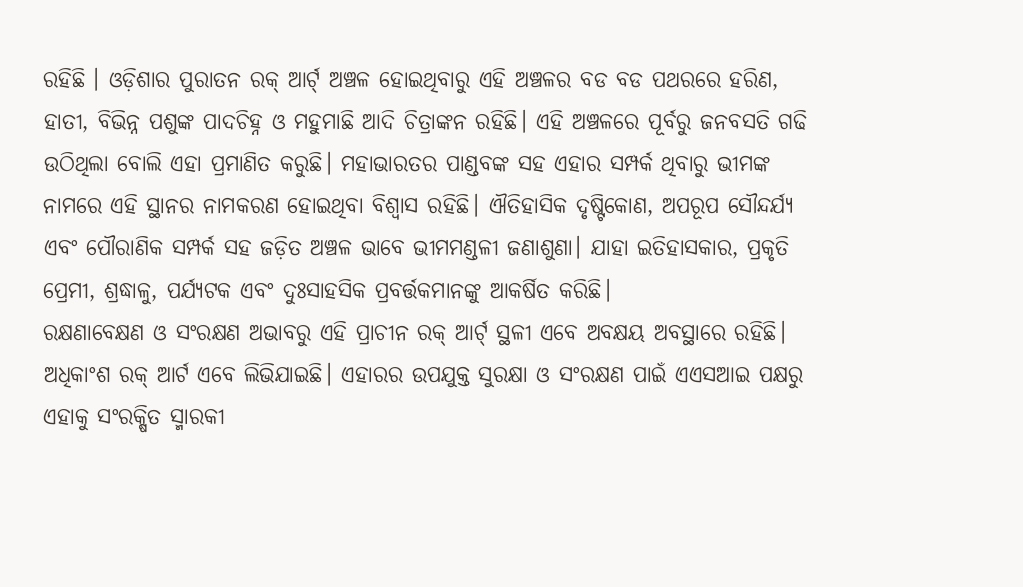ରହିଛି । ଓଡ଼ିଶାର ପୁରାତନ ରକ୍ ଆର୍ଟ୍ ଅଞ୍ଚଳ ହୋଇଥିବାରୁ ଏହି ଅଞ୍ଚଳର ବଡ ବଡ ପଥରରେ ହରିଣ, ହାତୀ, ବିଭିନ୍ନ ପଶୁଙ୍କ ପାଦଚିହ୍ନ ଓ ମହୁମାଛି ଆଦି ଚିତ୍ରାଙ୍କନ ରହିଛି। ଏହି ଅଞ୍ଚଳରେ ପୂର୍ବରୁ ଜନବସତି ଗଢି ଉଠିଥିଲା ବୋଲି ଏହା ପ୍ରମାଣିତ କରୁଛି। ମହାଭାରତର ପାଣ୍ଡବଙ୍କ ସହ ଏହାର ସମ୍ପର୍କ ଥିବାରୁ ଭୀମଙ୍କ ନାମରେ ଏହି ସ୍ଥାନର ନାମକରଣ ହୋଇଥିବା ବିଶ୍ୱାସ ରହିଛି। ଐତିହାସିକ ଦୃଷ୍ଟିକୋଣ, ଅପରୂପ ସୌନ୍ଦର୍ଯ୍ୟ ଏବଂ ପୌରାଣିକ ସମ୍ପର୍କ ସହ ଜଡ଼ିତ ଅଞ୍ଚଳ ଭାବେ ଭୀମମଣ୍ଡଳୀ ଜଣାଶୁଣା। ଯାହା ଇତିହାସକାର, ପ୍ରକୃତି ପ୍ରେମୀ, ଶ୍ରଦ୍ଧାଳୁ, ପର୍ଯ୍ୟଟକ ଏବଂ ଦୁଃସାହସିକ ପ୍ରବର୍ତ୍ତକମାନଙ୍କୁ ଆକର୍ଷିତ କରିଛି।
ରକ୍ଷଣାବେକ୍ଷଣ ଓ ସଂରକ୍ଷଣ ଅଭାବରୁ ଏହି ପ୍ରାଚୀନ ରକ୍ ଆର୍ଟ୍ ସ୍ଥଳୀ ଏବେ ଅବକ୍ଷୟ ଅବସ୍ଥାରେ ରହିଛି। ଅଧିକାଂଶ ରକ୍ ଆର୍ଟ ଏବେ ଲିଭିଯାଇଛି। ଏହାରର ଉପଯୁକ୍ତ ସୁରକ୍ଷା ଓ ସଂରକ୍ଷଣ ପାଇଁ ଏଏସଆଇ ପକ୍ଷରୁ ଏହାକୁ ସଂରକ୍ଷିତ ସ୍ମାରକୀ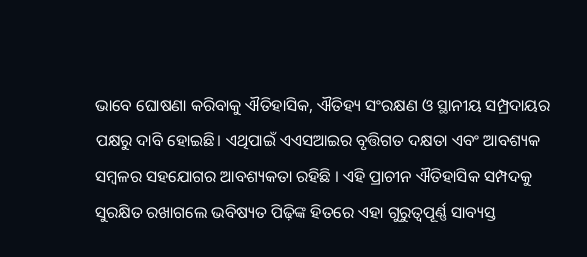ଭାବେ ଘୋଷଣା କରିବାକୁ ଐତିହାସିକ, ଐତିହ୍ୟ ସଂରକ୍ଷଣ ଓ ସ୍ଥାନୀୟ ସମ୍ପ୍ରଦାୟର ପକ୍ଷରୁ ଦାବି ହୋଇଛି। ଏଥିପାଇଁ ଏଏସଆଇର ବୃତ୍ତିଗତ ଦକ୍ଷତା ଏବଂ ଆବଶ୍ୟକ ସମ୍ବଳର ସହଯୋଗର ଆବଶ୍ୟକତା ରହିଛି । ଏହି ପ୍ରାଚୀନ ଐତିହାସିକ ସମ୍ପଦକୁ ସୁରକ୍ଷିତ ରଖାଗଲେ ଭବିଷ୍ୟତ ପିଢ଼ିଙ୍କ ହିତରେ ଏହା ଗୁରୁତ୍ୱପୂର୍ଣ୍ଣ ସାବ୍ୟସ୍ତ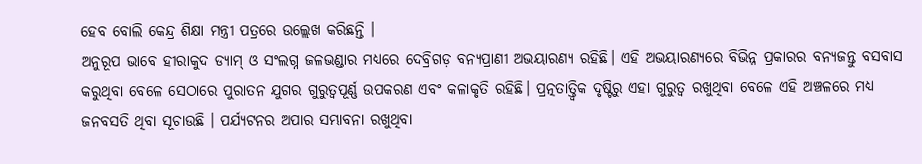ହେବ ବୋଲି କେନ୍ଦ୍ର ଶିକ୍ଷା ମନ୍ତ୍ରୀ ପତ୍ରରେ ଉଲ୍ଲେଖ କରିଛନ୍ତି ।
ଅନୁରୂପ ଭାବେ ହୀରାକୁଦ ଡ୍ୟାମ୍ ଓ ସଂଲଗ୍ନ ଜଳଭଣ୍ଡାର ମଧ୍ୟରେ ଦେବ୍ରିଗଡ଼ ବନ୍ୟପ୍ରାଣୀ ଅଭୟାରଣ୍ୟ ରହିଛି। ଏହି ଅଭୟାରଣ୍ୟରେ ବିଭିନ୍ନ ପ୍ରକାରର ବନ୍ୟଜନ୍ତୁ ବସବାସ କରୁଥିବା ବେଳେ ସେଠାରେ ପୁରାତନ ଯୁଗର ଗୁରୁତ୍ୱପୂର୍ଣ୍ଣ ଉପକରଣ ଏବଂ କଳାକୃତି ରହିଛି। ପ୍ରତ୍ନତାତ୍ତ୍ୱିକ ଦୃଷ୍ଟିରୁ ଏହା ଗୁରୁତ୍ୱ ରଖୁଥିବା ବେଳେ ଏହି ଅଞ୍ଚଳରେ ମଧ୍ୟ ଜନବସତି ଥିବା ସୂଚାଉଛି । ପର୍ଯ୍ୟଟନର ଅପାର ସମ୍ଭାବନା ରଖୁଥିବା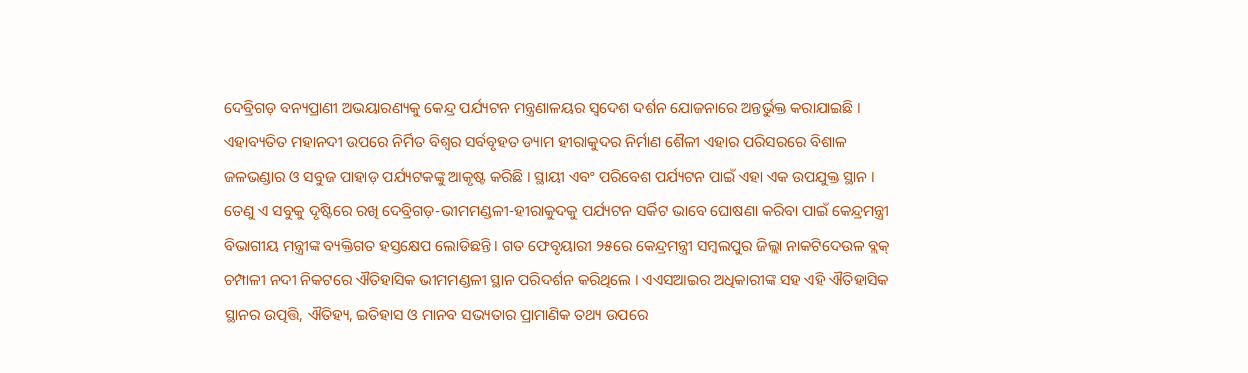ଦେବ୍ରିଗଡ଼ ବନ୍ୟପ୍ରାଣୀ ଅଭୟାରଣ୍ୟକୁ କେନ୍ଦ୍ର ପର୍ଯ୍ୟଟନ ମନ୍ତ୍ରଣାଳୟର ସ୍ୱଦେଶ ଦର୍ଶନ ଯୋଜନାରେ ଅନ୍ତର୍ଭୁକ୍ତ କରାଯାଇଛି । ଏହାବ୍ୟତିତ ମହାନଦୀ ଉପରେ ନିର୍ମିତ ବିଶ୍ୱର ସର୍ବବୃହତ ଡ୍ୟାମ ହୀରାକୁଦର ନିର୍ମାଣ ଶୈଳୀ ଏହାର ପରିସରରେ ବିଶାଳ ଜଳଭଣ୍ଡାର ଓ ସବୁଜ ପାହାଡ଼ ପର୍ଯ୍ୟଟକଙ୍କୁ ଆକୃଷ୍ଟ କରିଛି । ସ୍ଥାୟୀ ଏବଂ ପରିବେଶ ପର୍ଯ୍ୟଟନ ପାଇଁ ଏହା ଏକ ଉପଯୁକ୍ତ ସ୍ଥାନ । ତେଣୁ ଏ ସବୁକୁ ଦୃଷ୍ଟିରେ ରଖି ଦେବ୍ରିଗଡ଼-ଭୀମମଣ୍ଡଳୀ-ହୀରାକୁଦକୁ ପର୍ଯ୍ୟଟନ ସର୍କିଟ ଭାବେ ଘୋଷଣା କରିବା ପାଇଁ କେନ୍ଦ୍ରମନ୍ତ୍ରୀ ବିଭାଗୀୟ ମନ୍ତ୍ରୀଙ୍କ ବ୍ୟକ୍ତିଗତ ହସ୍ତକ୍ଷେପ ଲୋଡିଛନ୍ତି । ଗତ ଫେବୃୟାରୀ ୨୫ରେ କେନ୍ଦ୍ରମନ୍ତ୍ରୀ ସମ୍ବଲପୁର ଜିଲ୍ଲା ନାକଟିଦେଉଳ ବ୍ଲକ୍ ଚମ୍ପାଳୀ ନଦୀ ନିକଟରେ ଐତିହାସିକ ଭୀମମଣ୍ଡଳୀ ସ୍ଥାନ ପରିଦର୍ଶନ କରିଥିଲେ । ଏଏସଆଇର ଅଧିକାରୀଙ୍କ ସହ ଏହି ଐତିହାସିକ ସ୍ଥାନର ଉତ୍ପତ୍ତି, ଐତିହ୍ୟ, ଇତିହାସ ଓ ମାନବ ସଭ୍ୟତାର ପ୍ରାମାଣିକ ତଥ୍ୟ ଉପରେ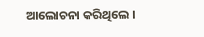ଆଲୋଚନା କରିଥିଲେ ।